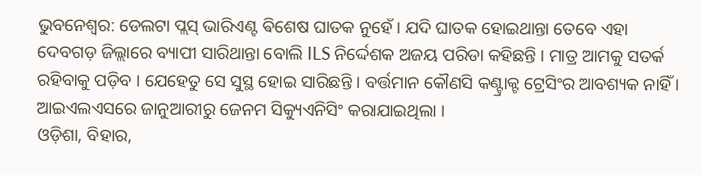ଭୁବନେଶ୍ବର: ଡେଲଟା ପ୍ଲସ୍ ଭାରିଏଣ୍ଟ ଵିଶେଷ ଘାତକ ନୁହେଁ । ଯଦି ଘାତକ ହୋଇଥାନ୍ତା ତେବେ ଏହା ଦେବଗଡ଼ ଜିଲ୍ଲାରେ ବ୍ୟାପୀ ସାରିଥାନ୍ତା ବୋଲି ILS ନିର୍ଦ୍ଦେଶକ ଅଜୟ ପରିଡା କହିଛନ୍ତି । ମାତ୍ର ଆମକୁ ସତର୍କ ରହିବାକୁ ପଡ଼ିବ । ଯେହେତୁ ସେ ସୁସ୍ଥ ହୋଇ ସାରିଛନ୍ତି । ବର୍ତ୍ତମାନ କୌଣସି କଣ୍ଟ୍ରାକ୍ଟ ଟ୍ରେସିଂର ଆବଶ୍ୟକ ନାହିଁ । ଆଇଏଲଏସରେ ଜାନୁଆରୀରୁ ଜେନମ ସିକ୍ୟୁଏନିସିଂ କରାଯାଇଥିଲା ।
ଓଡ଼ିଶା, ବିହାର,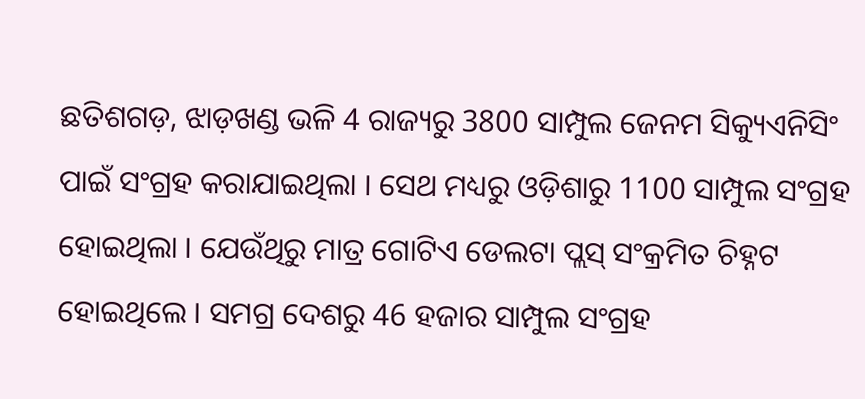ଛତିଶଗଡ଼, ଝାଡ଼ଖଣ୍ଡ ଭଳି 4 ରାଜ୍ୟରୁ 3800 ସାମ୍ପୁଲ ଜେନମ ସିକ୍ୟୁଏନିସିଂ ପାଇଁ ସଂଗ୍ରହ କରାଯାଇଥିଲା । ସେଥ ମଧ୍ୟରୁ ଓଡ଼ିଶାରୁ 1100 ସାମ୍ପୁଲ ସଂଗ୍ରହ ହୋଇଥିଲା । ଯେଉଁଥିରୁ ମାତ୍ର ଗୋଟିଏ ଡେଲଟା ପ୍ଲସ୍ ସଂକ୍ରମିତ ଚିହ୍ନଟ ହୋଇଥିଲେ । ସମଗ୍ର ଦେଶରୁ 46 ହଜାର ସାମ୍ପୁଲ ସଂଗ୍ରହ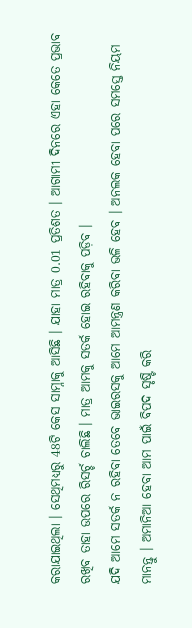କରାଯାଇଥିଲା । ସେଥିମଧ୍ୟରୁ 48ଟି କେସ ସାମ୍ନାକୁ ଆସିଛି । ଯାହା ମାତ୍ର 0.01 ପ୍ରତିଶତ । ଆଗାମୀ ଦିନରେ ଏହା କେତେ ପ୍ରଭାବ ରଖିବ ତାହା ଉପରେ ରିସର୍ଚ୍ଚ ଚାଲିଛି । ମାତ୍ର ଆମକୁ ସତର୍କ ହୋଇ ରହିବାକୁ ପଡ଼ିବ ।
ଯଦି ଆମେ ସତର୍କ ନ ରହିବା ତେବେ ଭାଇରସକୁ ଆମେ ଆମନ୍ତ୍ରଣ କରିବା ଭଳି ହେବ । ଅନଲକ ହେବା ପରେ ସମସ୍ତେ ନିୟମ ମାନନ୍ତୁ । ଅମାନିଆ ହେବା ଆମ ପାଇଁ ବିପଦ ସୃଷ୍ଟି କରି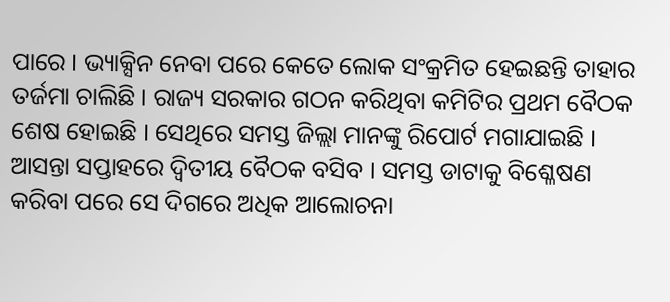ପାରେ । ଭ୍ୟାକ୍ସିନ ନେବା ପରେ କେତେ ଲୋକ ସଂକ୍ରମିତ ହେଇଛନ୍ତି ତାହାର ତର୍ଜମା ଚାଲିଛି । ରାଜ୍ୟ ସରକାର ଗଠନ କରିଥିବା କମିଟିର ପ୍ରଥମ ବୈଠକ ଶେଷ ହୋଇଛି । ସେଥିରେ ସମସ୍ତ ଜିଲ୍ଲା ମାନଙ୍କୁ ରିପୋର୍ଟ ମଗାଯାଇଛି । ଆସନ୍ତା ସପ୍ତାହରେ ଦ୍ବିତୀୟ ବୈଠକ ବସିବ । ସମସ୍ତ ଡାଟାକୁ ବିଶ୍ଳେଷଣ କରିବା ପରେ ସେ ଦିଗରେ ଅଧିକ ଆଲୋଚନା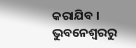କରାଯିବ ।
ଭୁବନେଶ୍ବରରୁ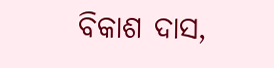ବିକାଶ ଦାସ,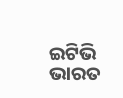ଇଟିଭି ଭାରତ